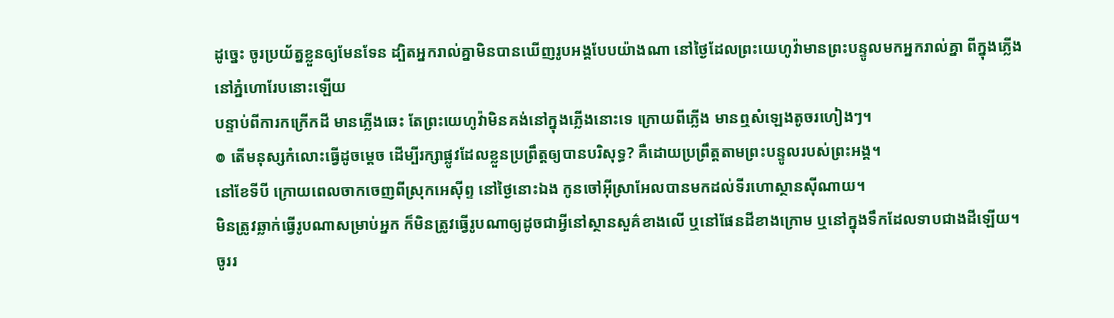ដូច្នេះ ចូរប្រយ័ត្នខ្លួនឲ្យមែនទែន ដ្បិតអ្នករាល់គ្នាមិនបានឃើញរូបអង្គបែបយ៉ាងណា នៅថ្ងៃដែលព្រះយេហូវ៉ាមានព្រះបន្ទូលមកអ្នករាល់គ្នា ពីក្នុងភ្លើងនៅភ្នំហោរែបនោះឡើយ
បន្ទាប់ពីការកក្រើកដី មានភ្លើងឆេះ តែព្រះយេហូវ៉ាមិនគង់នៅក្នុងភ្លើងនោះទេ ក្រោយពីភ្លើង មានឮសំឡេងតូចរហៀងៗ។
៙ តើមនុស្សកំលោះធ្វើដូចម្ដេច ដើម្បីរក្សាផ្លូវដែលខ្លួនប្រព្រឹត្តឲ្យបានបរិសុទ្ធ? គឺដោយប្រព្រឹត្តតាមព្រះបន្ទូលរបស់ព្រះអង្គ។
នៅខែទីបី ក្រោយពេលចាកចេញពីស្រុកអេស៊ីព្ទ នៅថ្ងៃនោះឯង កូនចៅអ៊ីស្រាអែលបានមកដល់ទីរហោស្ថានស៊ីណាយ។
មិនត្រូវឆ្លាក់ធ្វើរូបណាសម្រាប់អ្នក ក៏មិនត្រូវធ្វើរូបណាឲ្យដូចជាអ្វីនៅស្ថានសួគ៌ខាងលើ ឬនៅផែនដីខាងក្រោម ឬនៅក្នុងទឹកដែលទាបជាងដីឡើយ។
ចូររ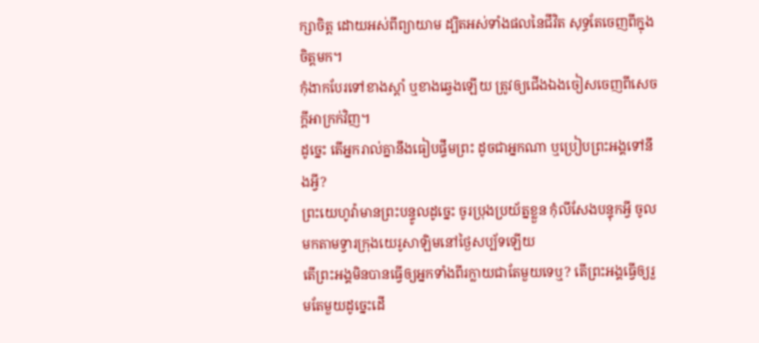ក្សាចិត្ត ដោយអស់ពីព្យាយាម ដ្បិតអស់ទាំងផលនៃជីវិត សុទ្ធតែចេញពីក្នុងចិត្តមក។
កុំងាកបែរទៅខាងស្តាំ ឬខាងឆ្វេងឡើយ ត្រូវឲ្យជើងឯងចៀសចេញពីសេចក្ដីអាក្រក់វិញ។
ដូច្នេះ តើអ្នករាល់គ្នានឹងធៀបផ្ទឹមព្រះ ដូចជាអ្នកណា ឬប្រៀបព្រះអង្គទៅនឹងអ្វី?
ព្រះយេហូវ៉ាមានព្រះបន្ទូលដូច្នេះ ចូរប្រុងប្រយ័ត្នខ្លួន កុំលីសែងបន្ទុកអ្វី ចូលមកតាមទ្វារក្រុងយេរូសាឡិមនៅថ្ងៃសប្ប័ទឡើយ
តើព្រះអង្គមិនបានធ្វើឲ្យអ្នកទាំងពីរក្លាយជាតែមួយទេឬ? តើព្រះអង្គធ្វើឲ្យរួមតែមួយដូច្នេះដើ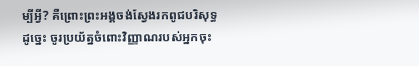ម្បីអ្វី? គឺព្រោះព្រះអង្គចង់ស្វែងរកពូជបរិសុទ្ធ ដូច្នេះ ចូរប្រយ័ត្នចំពោះវិញ្ញាណរបស់អ្នកចុះ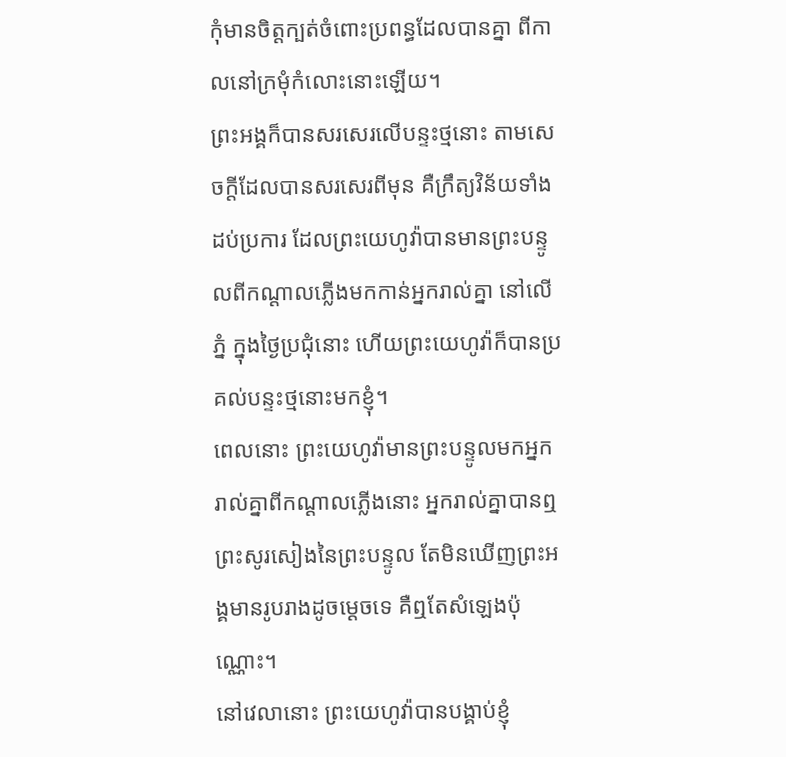កុំមានចិត្តក្បត់ចំពោះប្រពន្ធដែលបានគ្នា ពីកាលនៅក្រមុំកំលោះនោះឡើយ។
ព្រះអង្គក៏បានសរសេរលើបន្ទះថ្មនោះ តាមសេចក្ដីដែលបានសរសេរពីមុន គឺក្រឹត្យវិន័យទាំងដប់ប្រការ ដែលព្រះយេហូវ៉ាបានមានព្រះបន្ទូលពីកណ្ដាលភ្លើងមកកាន់អ្នករាល់គ្នា នៅលើភ្នំ ក្នុងថ្ងៃប្រជុំនោះ ហើយព្រះយេហូវ៉ាក៏បានប្រគល់បន្ទះថ្មនោះមកខ្ញុំ។
ពេលនោះ ព្រះយេហូវ៉ាមានព្រះបន្ទូលមកអ្នករាល់គ្នាពីកណ្ដាលភ្លើងនោះ អ្នករាល់គ្នាបានឮព្រះសូរសៀងនៃព្រះបន្ទូល តែមិនឃើញព្រះអង្គមានរូបរាងដូចម្ដេចទេ គឺឮតែសំឡេងប៉ុណ្ណោះ។
នៅវេលានោះ ព្រះយេហូវ៉ាបានបង្គាប់ខ្ញុំ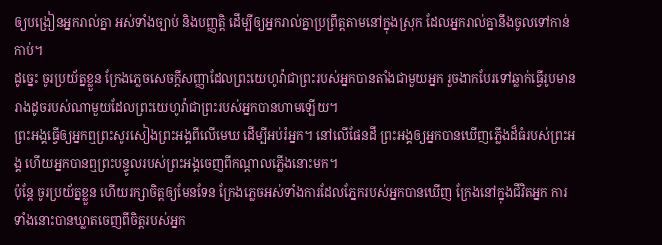ឲ្យបង្រៀនអ្នករាល់គ្នា អស់ទាំងច្បាប់ និងបញ្ញត្តិ ដើម្បីឲ្យអ្នករាល់គ្នាប្រព្រឹត្តតាមនៅក្នុងស្រុក ដែលអ្នករាល់គ្នានឹងចូលទៅកាន់កាប់។
ដូច្នេះ ចូរប្រយ័ត្នខ្លួន ក្រែងភ្លេចសេចក្ដីសញ្ញាដែលព្រះយេហូវ៉ាជាព្រះរបស់អ្នកបានតាំងជាមួយអ្នក រួចងាកបែរទៅឆ្លាក់ធ្វើរូបមានរាងដូចរបស់ណាមួយដែលព្រះយេហូវ៉ាជាព្រះរបស់អ្នកបានហាមឡើយ។
ព្រះអង្គធ្វើឲ្យអ្នកឮព្រះសូរសៀងព្រះអង្គពីលើមេឃ ដើម្បីអប់រំអ្នក។ នៅលើផែនដី ព្រះអង្គឲ្យអ្នកបានឃើញភ្លើងដ៏ធំរបស់ព្រះអង្គ ហើយអ្នកបានឮព្រះបន្ទូលរបស់ព្រះអង្គចេញពីកណ្ដាលភ្លើងនោះមក។
ប៉ុន្តែ ចូរប្រយ័ត្នខ្លួន ហើយរក្សាចិត្តឲ្យមែនទែន ក្រែងភ្លេចអស់ទាំងការដែលភ្នែករបស់អ្នកបានឃើញ ក្រែងនៅក្នុងជីវិតអ្នក ការទាំងនោះបានឃ្លាតចេញពីចិត្តរបស់អ្នក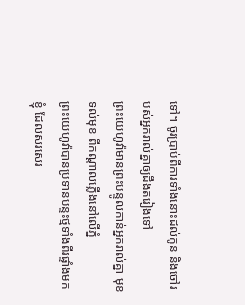ទៅ។ ចូរប្រាប់ពីការទាំងនោះដល់កូន និងចៅរបស់អ្នករាល់គ្នាឲ្យដឹងតរៀងទៅ
ព្រះយេហូវ៉ាមានព្រះបន្ទូលកាន់អ្នករាល់គ្នា មុខទល់មុខ ពីកណ្ដាលភ្លើងនៅលើភ្នំ
ព្រះយេហូវ៉ាបានប្រទានបន្ទះថ្មទាំងពីរផ្ទាំងមកខ្ញុំ ដែលសរសេរ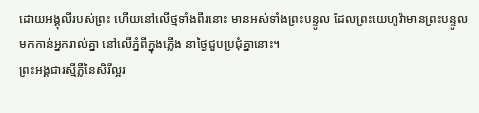ដោយអង្គុលីរបស់ព្រះ ហើយនៅលើថ្មទាំងពីរនោះ មានអស់ទាំងព្រះបន្ទូល ដែលព្រះយេហូវ៉ាមានព្រះបន្ទូលមកកាន់អ្នករាល់គ្នា នៅលើភ្នំពីក្នុងភ្លើង នាថ្ងៃជួបប្រជុំគ្នានោះ។
ព្រះអង្គជារស្មីភ្លឺនៃសិរីល្អរ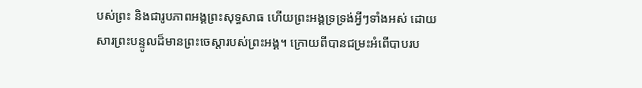បស់ព្រះ និងជារូបភាពអង្គព្រះសុទ្ធសាធ ហើយព្រះអង្គទ្រទ្រង់អ្វីៗទាំងអស់ ដោយសារព្រះបន្ទូលដ៏មានព្រះចេស្តារបស់ព្រះអង្គ។ ក្រោយពីបានជម្រះអំពើបាបរប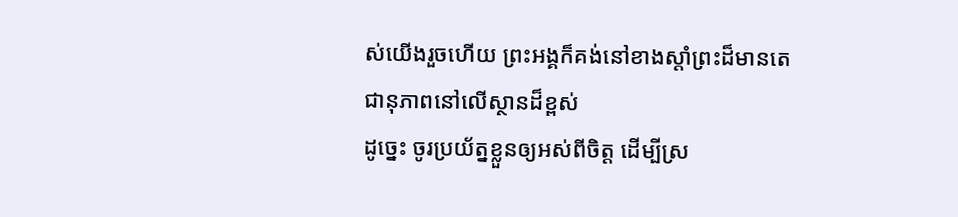ស់យើងរួចហើយ ព្រះអង្គក៏គង់នៅខាងស្តាំព្រះដ៏មានតេជានុភាពនៅលើស្ថានដ៏ខ្ពស់
ដូច្នេះ ចូរប្រយ័ត្នខ្លួនឲ្យអស់ពីចិត្ត ដើម្បីស្រ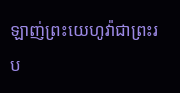ឡាញ់ព្រះយេហូវ៉ាជាព្រះរប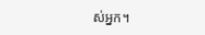ស់អ្នក។